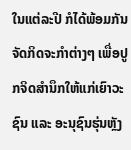ໃນແຕ່ລະປີ ກໍໄດ້ພ້ອມກັນຈັດກິດຈະກໍາຕ່າງໆ ເພື່ອປູກຈິດສໍານຶກໃຫ້ແກ່ເຍົາວະຊົນ ແລະ ອະນຸຊົນຮຸ່ນຫຼັງ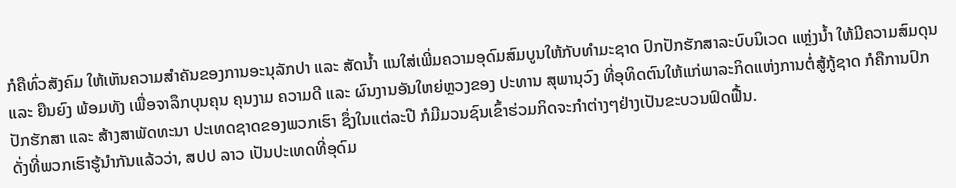ກໍຄືທົ່ວສັງຄົມ ໃຫ້ເຫັນຄວາມສໍາຄັນຂອງການອະນຸລັກປາ ແລະ ສັດນ້ຳ ແນໃສ່ເພີ່ມຄວາມອຸດົມສົມບູນໃຫ້ກັບທໍາມະຊາດ ປົກປັກຮັກສາລະບົບນິເວດ ແຫຼ່ງນໍ້າ ໃຫ້ມີຄວາມສົມດຸນ ແລະ ຍືນຍົງ ພ້ອມທັງ ເພື່ອຈາລຶກບຸນຄຸນ ຄຸນງາມ ຄວາມດີ ແລະ ຜົນງານອັນໃຫຍ່ຫຼວງຂອງ ປະທານ ສຸພານຸວົງ ທີ່ອຸທິດຕົນໃຫ້ແກ່ພາລະກິດແຫ່ງການຕໍ່ສູ້ກູ້ຊາດ ກໍຄືການປົກປັກຮັກສາ ແລະ ສ້າງສາພັດທະນາ ປະເທດຊາດຂອງພວກເຮົາ ຊຶ່ງໃນແຕ່ລະປີ ກໍມີມວນຊົນເຂົ້າຮ່ວມກິດຈະກໍາຕ່າງໆຢ່າງເປັນຂະບວນຟົດຟື້ນ.
ດັ່ງທີ່ພວກເຮົາຮູ້ນໍາກັນແລ້ວວ່າ, ສປປ ລາວ ເປັນປະເທດທີ່ອຸດົມ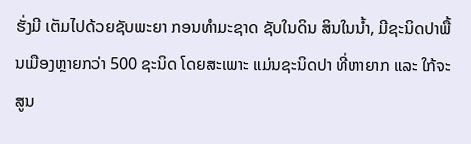ຮັ່ງມີ ເຕັມໄປດ້ວຍຊັບພະຍາ ກອນທໍາມະຊາດ ຊັບໃນດິນ ສິນໃນນໍ້າ, ມີຊະນິດປາພື້ນເມືອງຫຼາຍກວ່າ 500 ຊະນິດ ໂດຍສະເພາະ ແມ່ນຊະນິດປາ ທີ່ຫາຍາກ ແລະ ໃກ້ຈະສູນ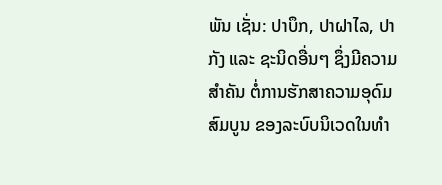ພັນ ເຊັ່ນ: ປາບຶກ, ປາຝາໄລ, ປາກັງ ແລະ ຊະນິດອື່ນໆ ຊຶ່ງມີຄວາມສໍາຄັນ ຕໍ່ການຮັກສາຄວາມອຸດົມສົມບູນ ຂອງລະບົບນິເວດໃນທໍາ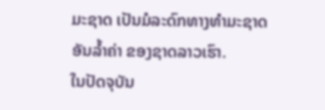ມະຊາດ ເປັນມໍລະດົກທາງທໍາມະຊາດອັນລໍ້າຄ່າ ຂອງຊາດລາວເຮົາ.
ໃນປັດຈຸບັນ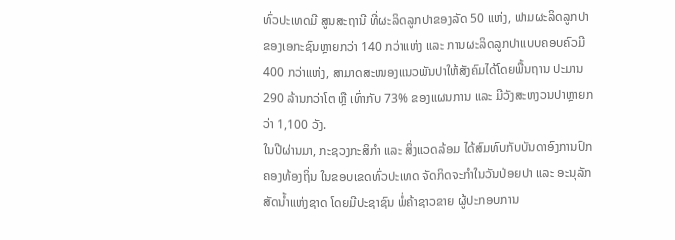ທົ່ວປະເທດມີ ສູນສະຖານີ ທີ່ຜະລິດລູກປາຂອງລັດ 50 ແຫ່ງ, ຟາມຜະລິດລູກປາ ຂອງເອກະຊົນຫຼາຍກວ່າ 140 ກວ່າແຫ່ງ ແລະ ການຜະລິດລູກປາແບບຄອບຄົວມີ 400 ກວ່າແຫ່ງ, ສາມາດສະໜອງແນວພັນປາໃຫ້ສັງຄົມໄດ້ໂດຍພື້ນຖານ ປະມານ 290 ລ້ານກວ່າໂຕ ຫຼື ເທົ່າກັບ 73% ຂອງແຜນການ ແລະ ມີວັງສະຫງວນປາຫຼາຍກວ່າ 1,100 ວັງ.
ໃນປີຜ່ານມາ, ກະຊວງກະສິກໍາ ແລະ ສິ່ງແວດລ້ອມ ໄດ້ສົມທົບກັບບັນດາອົງການປົກຄອງທ້ອງຖິ່ນ ໃນຂອບເຂດທົ່ວປະເທດ ຈັດກິດຈະກໍາໃນວັນປ່ອຍປາ ແລະ ອະນຸລັກສັດນໍ້າແຫ່ງຊາດ ໂດຍມີປະຊາຊົນ ພໍ່ຄ້າຊາວຂາຍ ຜູ້ປະກອບການ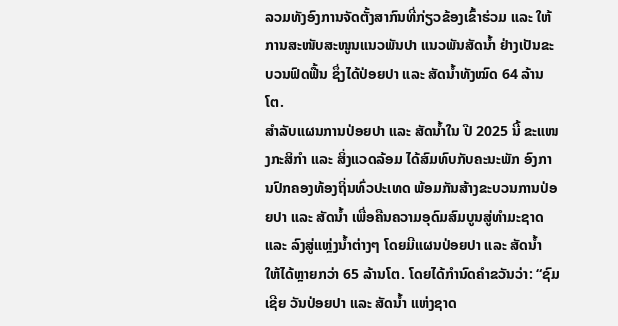ລວມທັງອົງການຈັດຕັ້ງສາກົນທີ່ກ່ຽວຂ້ອງເຂົ້າຮ່ວມ ແລະ ໃຫ້ການສະໜັບສະໜູນແນວພັນປາ ແນວພັນສັດນໍ້າ ຢ່າງເປັນຂະບວນຟົດຟື້ນ ຊຶ່ງໄດ້ປ່ອຍປາ ແລະ ສັດນໍ້າທັງໝົດ 64 ລ້ານໂຕ.
ສຳລັບແຜນການປ່ອຍປາ ແລະ ສັດນໍ້າໃນ ປີ 2025 ນີ້ ຂະແໜງກະສິກໍາ ແລະ ສິ່ງແວດລ້ອມ ໄດ້ສົມທົບກັບຄະນະພັກ ອົງການປົກຄອງທ້ອງຖິ່ນທົ່ວປະເທດ ພ້ອມກັນສ້າງຂະບວນການປ່ອຍປາ ແລະ ສັດນໍ້າ ເພື່ອຄືນຄວາມອຸດົມສົມບູນສູ່ທໍາມະຊາດ ແລະ ລົງສູ່ແຫຼ່ງນໍ້າຕ່າງໆ ໂດຍມີແຜນປ່ອຍປາ ແລະ ສັດນໍ້າ ໃຫ້ໄດ້ຫຼາຍກວ່າ 65 ລ້ານໂຕ. ໂດຍໄດ້ກໍານົດຄໍາຂວັນວ່າ: “ຊົມເຊີຍ ວັນປ່ອຍປາ ແລະ ສັດນໍ້າ ແຫ່ງຊາດ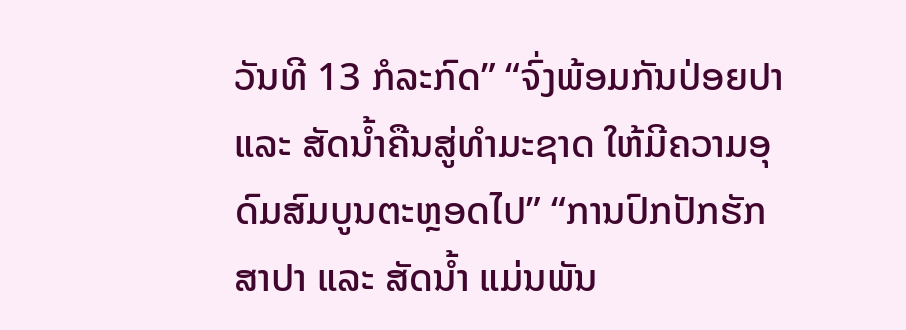ວັນທີ 13 ກໍລະກົດ” “ຈົ່ງພ້ອມກັນປ່ອຍປາ ແລະ ສັດນໍ້າຄືນສູ່ທໍາມະຊາດ ໃຫ້ມີຄວາມອຸດົມສົມບູນຕະຫຼອດໄປ” “ການປົກປັກຮັກສາປາ ແລະ ສັດນ້ຳ ແມ່ນພັນ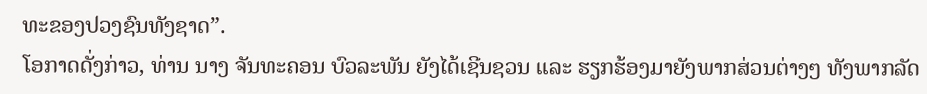ທະຂອງປວງຊົນທັງຊາດ”.
ໂອກາດດັ່ງກ່າວ, ທ່ານ ນາງ ຈັນທະຄອນ ບົວລະພັນ ຍັງໄດ້ເຊີນຊວນ ແລະ ຮຽກຮ້ອງມາຍັງພາກສ່ວນຕ່າງໆ ທັງພາກລັດ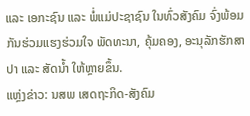ແລະ ເອກະຊົນ ແລະ ພໍ່ແມ່ປະຊາຊົນ ໃນທົ່ວສັງຄົມ ຈົ່ງພ້ອມກັນຮ່ວມແຮງຮ່ວມໃຈ ພັດທະນາ, ຄຸ້ມຄອງ, ອະນຸລັກຮັກສາ ປາ ແລະ ສັດນໍ້າ ໃຫ້ຫຼາຍຂຶ້ນ.
ແຫຼ່ງຂ່າວ: ນສພ ເສດຖະກິດ-ສັງຄົມ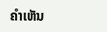ຄໍາເຫັນ